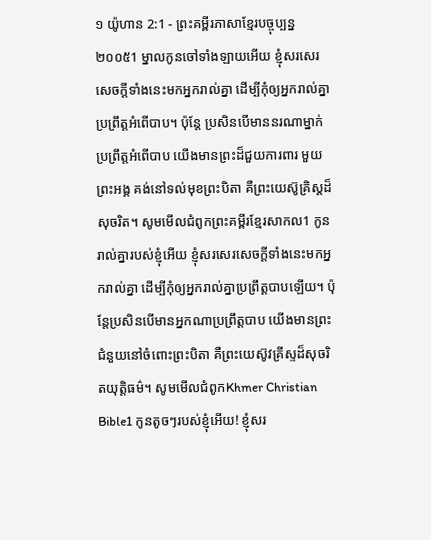១ យ៉ូហាន 2:1 - ព្រះគម្ពីរភាសាខ្មែរបច្ចុប្បន្ន ២០០៥1 ម្នាលកូនចៅទាំងឡាយអើយ ខ្ញុំសរសេរសេចក្ដីទាំងនេះមកអ្នករាល់គ្នា ដើម្បីកុំឲ្យអ្នករាល់គ្នាប្រព្រឹត្តអំពើបាប។ ប៉ុន្តែ ប្រសិនបើមាននរណាម្នាក់ប្រព្រឹត្តអំពើបាប យើងមានព្រះដ៏ជួយការពារ មួយព្រះអង្គ គង់នៅទល់មុខព្រះបិតា គឺព្រះយេស៊ូគ្រិស្តដ៏សុចរិត។ សូមមើលជំពូកព្រះគម្ពីរខ្មែរសាកល1 កូនរាល់គ្នារបស់ខ្ញុំអើយ ខ្ញុំសរសេរសេចក្ដីទាំងនេះមកអ្នករាល់គ្នា ដើម្បីកុំឲ្យអ្នករាល់គ្នាប្រព្រឹត្តបាបឡើយ។ ប៉ុន្តែប្រសិនបើមានអ្នកណាប្រព្រឹត្តបាប យើងមានព្រះជំនួយនៅចំពោះព្រះបិតា គឺព្រះយេស៊ូវគ្រីស្ទដ៏សុចរិតយុត្តិធម៌។ សូមមើលជំពូកKhmer Christian Bible1 កូនតូចៗរបស់ខ្ញុំអើយ! ខ្ញុំសរ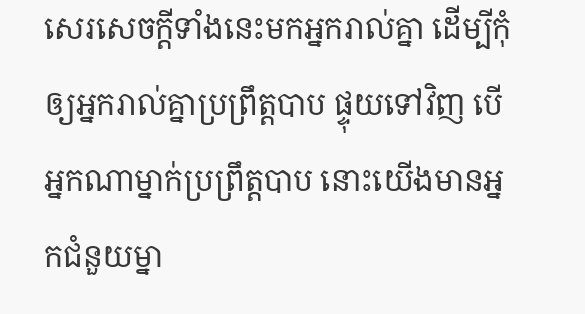សេរសេចក្ដីទាំងនេះមកអ្នករាល់គ្នា ដើម្បីកុំឲ្យអ្នករាល់គ្នាប្រព្រឹត្ដបាប ផ្ទុយទៅវិញ បើអ្នកណាម្នាក់ប្រព្រឹត្ដបាប នោះយើងមានអ្នកជំនួយម្នា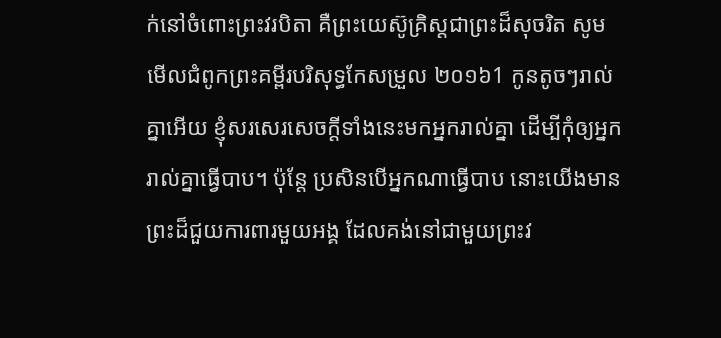ក់នៅចំពោះព្រះវរបិតា គឺព្រះយេស៊ូគ្រិស្ដជាព្រះដ៏សុចរិត សូមមើលជំពូកព្រះគម្ពីរបរិសុទ្ធកែសម្រួល ២០១៦1 កូនតូចៗរាល់គ្នាអើយ ខ្ញុំសរសេរសេចក្ដីទាំងនេះមកអ្នករាល់គ្នា ដើម្បីកុំឲ្យអ្នករាល់គ្នាធ្វើបាប។ ប៉ុន្ដែ ប្រសិនបើអ្នកណាធ្វើបាប នោះយើងមានព្រះដ៏ជួយការពារមួយអង្គ ដែលគង់នៅជាមួយព្រះវ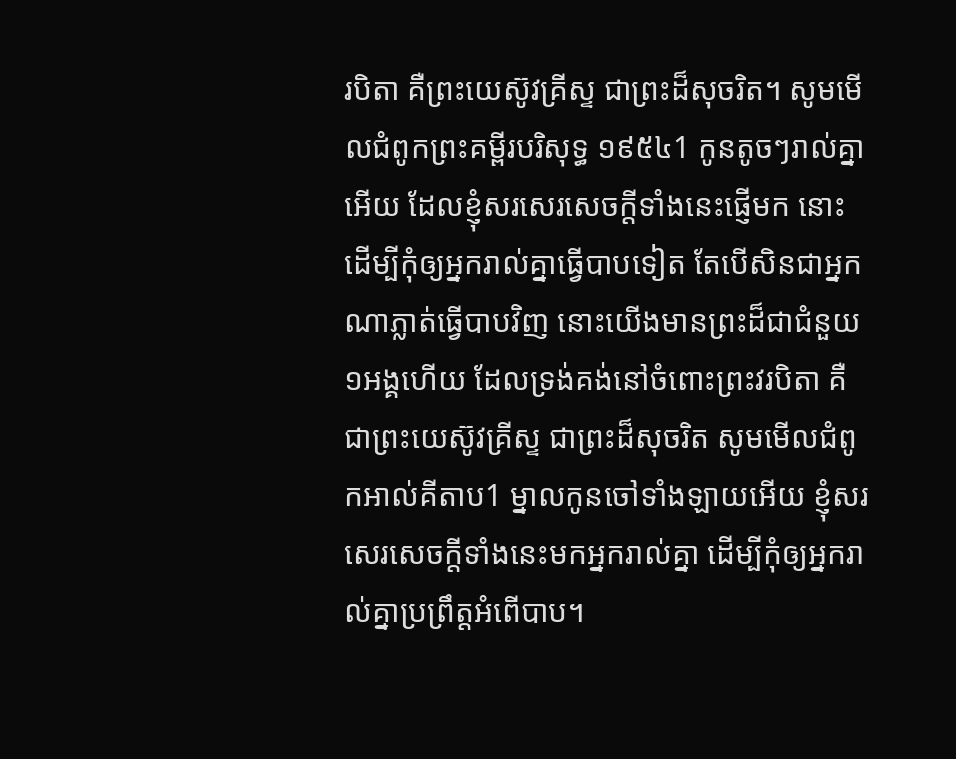របិតា គឺព្រះយេស៊ូវគ្រីស្ទ ជាព្រះដ៏សុចរិត។ សូមមើលជំពូកព្រះគម្ពីរបរិសុទ្ធ ១៩៥៤1 កូនតូចៗរាល់គ្នាអើយ ដែលខ្ញុំសរសេរសេចក្ដីទាំងនេះផ្ញើមក នោះដើម្បីកុំឲ្យអ្នករាល់គ្នាធ្វើបាបទៀត តែបើសិនជាអ្នកណាភ្លាត់ធ្វើបាបវិញ នោះយើងមានព្រះដ៏ជាជំនួយ១អង្គហើយ ដែលទ្រង់គង់នៅចំពោះព្រះវរបិតា គឺជាព្រះយេស៊ូវគ្រីស្ទ ជាព្រះដ៏សុចរិត សូមមើលជំពូកអាល់គីតាប1 ម្នាលកូនចៅទាំងឡាយអើយ ខ្ញុំសរសេរសេចក្ដីទាំងនេះមកអ្នករាល់គ្នា ដើម្បីកុំឲ្យអ្នករាល់គ្នាប្រព្រឹត្ដអំពើបាប។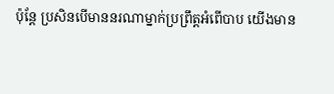ប៉ុន្ដែ ប្រសិនបើមាននរណាម្នាក់ប្រព្រឹត្ដអំពើបាប យើងមាន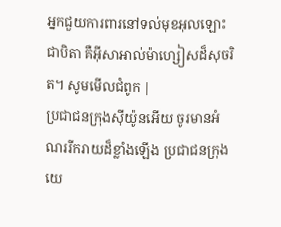អ្នកជួយការពារនៅទល់មុខអុលឡោះជាបិតា គឺអ៊ីសាអាល់ម៉ាហ្សៀសដ៏សុចរិត។ សូមមើលជំពូក |
ប្រជាជនក្រុងស៊ីយ៉ូនអើយ ចូរមានអំណររីករាយដ៏ខ្លាំងឡើង ប្រជាជនក្រុងយេ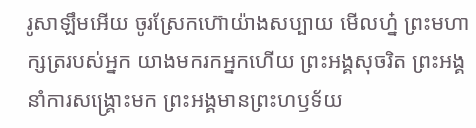រូសាឡឹមអើយ ចូរស្រែកហ៊ោយ៉ាងសប្បាយ មើលហ្ន៎ ព្រះមហាក្សត្ររបស់អ្នក យាងមករកអ្នកហើយ ព្រះអង្គសុចរិត ព្រះអង្គនាំការសង្គ្រោះមក ព្រះអង្គមានព្រះហឫទ័យ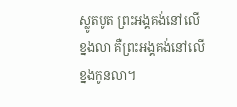ស្លូតបូត ព្រះអង្គគង់នៅលើខ្នងលា គឺព្រះអង្គគង់នៅលើខ្នងកូនលា។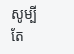សូម្បីតែ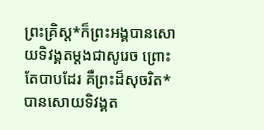ព្រះគ្រិស្ត*ក៏ព្រះអង្គបានសោយទិវង្គតម្ដងជាសូរេច ព្រោះតែបាបដែរ គឺព្រះដ៏សុចរិត*បានសោយទិវង្គត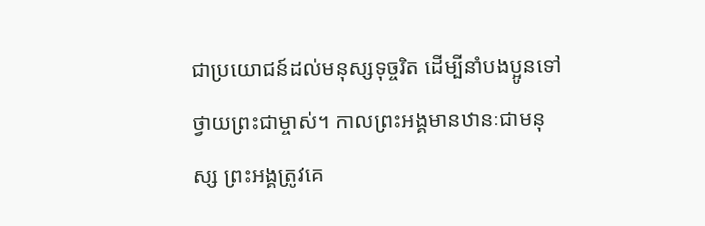ជាប្រយោជន៍ដល់មនុស្សទុច្ចរិត ដើម្បីនាំបងប្អូនទៅថ្វាយព្រះជាម្ចាស់។ កាលព្រះអង្គមានឋានៈជាមនុស្ស ព្រះអង្គត្រូវគេ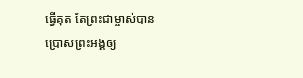ធ្វើគុត តែព្រះជាម្ចាស់បានប្រោសព្រះអង្គឲ្យ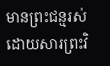មានព្រះជន្មរស់ ដោយសារព្រះវិ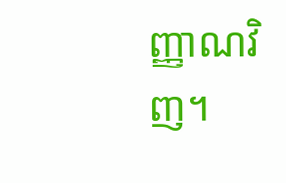ញ្ញាណវិញ។